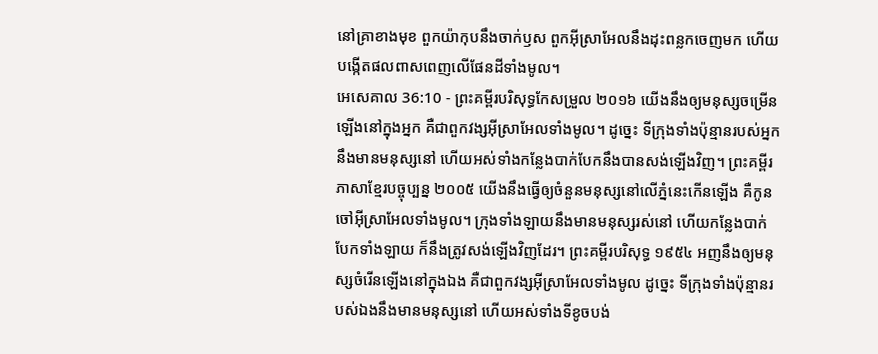នៅគ្រាខាងមុខ ពួកយ៉ាកុបនឹងចាក់ឫស ពួកអ៊ីស្រាអែលនឹងដុះពន្លកចេញមក ហើយបង្កើតផលពាសពេញលើផែនដីទាំងមូល។
អេសេគាល 36:10 - ព្រះគម្ពីរបរិសុទ្ធកែសម្រួល ២០១៦ យើងនឹងឲ្យមនុស្សចម្រើនឡើងនៅក្នុងអ្នក គឺជាពួកវង្សអ៊ីស្រាអែលទាំងមូល។ ដូច្នេះ ទីក្រុងទាំងប៉ុន្មានរបស់អ្នកនឹងមានមនុស្សនៅ ហើយអស់ទាំងកន្លែងបាក់បែកនឹងបានសង់ឡើងវិញ។ ព្រះគម្ពីរភាសាខ្មែរបច្ចុប្បន្ន ២០០៥ យើងនឹងធ្វើឲ្យចំនួនមនុស្សនៅលើភ្នំនេះកើនឡើង គឺកូនចៅអ៊ីស្រាអែលទាំងមូល។ ក្រុងទាំងឡាយនឹងមានមនុស្សរស់នៅ ហើយកន្លែងបាក់បែកទាំងឡាយ ក៏នឹងត្រូវសង់ឡើងវិញដែរ។ ព្រះគម្ពីរបរិសុទ្ធ ១៩៥៤ អញនឹងឲ្យមនុស្សចំរើនឡើងនៅក្នុងឯង គឺជាពួកវង្សអ៊ីស្រាអែលទាំងមូល ដូច្នេះ ទីក្រុងទាំងប៉ុន្មានរបស់ឯងនឹងមានមនុស្សនៅ ហើយអស់ទាំងទីខូចបង់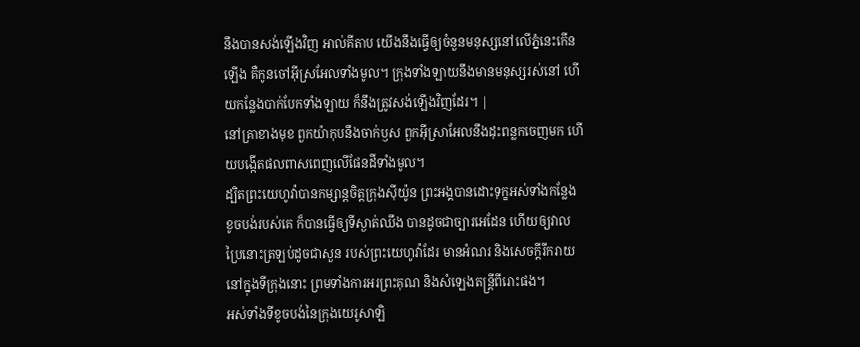នឹងបានសង់ឡើងវិញ អាល់គីតាប យើងនឹងធ្វើឲ្យចំនួនមនុស្សនៅលើភ្នំនេះកើនឡើង គឺកូនចៅអ៊ីស្រអែលទាំងមូល។ ក្រុងទាំងឡាយនឹងមានមនុស្សរស់នៅ ហើយកន្លែងបាក់បែកទាំងឡាយ ក៏នឹងត្រូវសង់ឡើងវិញដែរ។ |
នៅគ្រាខាងមុខ ពួកយ៉ាកុបនឹងចាក់ឫស ពួកអ៊ីស្រាអែលនឹងដុះពន្លកចេញមក ហើយបង្កើតផលពាសពេញលើផែនដីទាំងមូល។
ដ្បិតព្រះយេហូវ៉ាបានកម្សាន្តចិត្តក្រុងស៊ីយ៉ូន ព្រះអង្គបានដោះទុក្ខអស់ទាំងកន្លែងខូចបង់របស់គេ ក៏បានធ្វើឲ្យទីស្ងាត់ឈឹង បានដូចជាច្បារអេដែន ហើយឲ្យវាលប្រៃនោះត្រឡប់ដូចជាសួន របស់ព្រះយេហូវ៉ាដែរ មានអំណរ និងសេចក្ដីរីករាយនៅក្នុងទីក្រុងនោះ ព្រមទាំងការអរព្រះគុណ និងសំឡេងតន្ត្រីពីរោះផង។
អស់ទាំងទីខូចបង់នៃក្រុងយេរូសាឡិ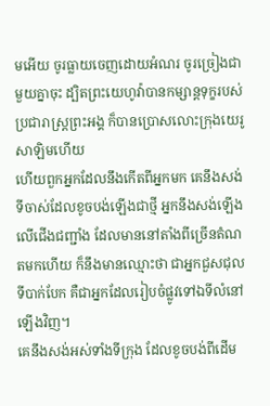មអើយ ចូរធ្លាយចេញដោយអំណរ ចូរច្រៀងជាមួយគ្នាចុះ ដ្បិតព្រះយេហូវ៉ាបានកម្សាន្តទុក្ខរបស់ប្រជារាស្ត្រព្រះអង្គ ក៏បានប្រោសលោះក្រុងយេរូសាឡិមហើយ
ហើយពួកអ្នកដែលនឹងកើតពីអ្នកមក គេនឹងសង់ទីចាស់ដែលខូចបង់ឡើងជាថ្មី អ្នកនឹងសង់ឡើងលើជើងជញ្ជាំង ដែលមាននៅតាំងពីច្រើនតំណតមកហើយ ក៏នឹងមានឈ្មោះថា ជាអ្នកជួសជុលទីបាក់បែក គឺជាអ្នកដែលរៀបចំផ្លូវទៅឯទីលំនៅឡើងវិញ។
គេនឹងសង់អស់ទាំងទីក្រុង ដែលខូចបង់ពីដើម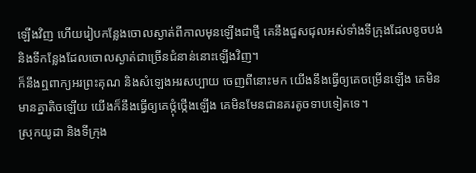ឡើងវិញ ហើយរៀបកន្លែងចោលស្ងាត់ពីកាលមុនឡើងជាថ្មី គេនឹងជួសជុលអស់ទាំងទីក្រុងដែលខូចបង់ និងទីកន្លែងដែលចោលស្ងាត់ជាច្រើនជំនាន់នោះឡើងវិញ។
ក៏នឹងឮពាក្យអរព្រះគុណ និងសំឡេងអរសប្បាយ ចេញពីនោះមក យើងនឹងធ្វើឲ្យគេចម្រើនឡើង គេមិនមានគ្នាតិចឡើយ យើងក៏នឹងធ្វើឲ្យគេថ្កុំថ្កើងឡើង គេមិនមែនជានគរតូចទាបទៀតទេ។
ស្រុកយូដា និងទីក្រុង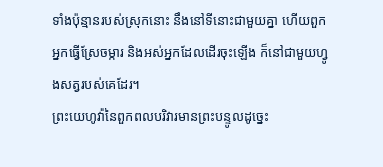ទាំងប៉ុន្មានរបស់ស្រុកនោះ នឹងនៅទីនោះជាមួយគ្នា ហើយពួកអ្នកធ្វើស្រែចម្ការ និងអស់អ្នកដែលដើរចុះឡើង ក៏នៅជាមួយហ្វូងសត្វរបស់គេដែរ។
ព្រះយេហូវ៉ានៃពួកពលបរិវារមានព្រះបន្ទូលដូច្នេះ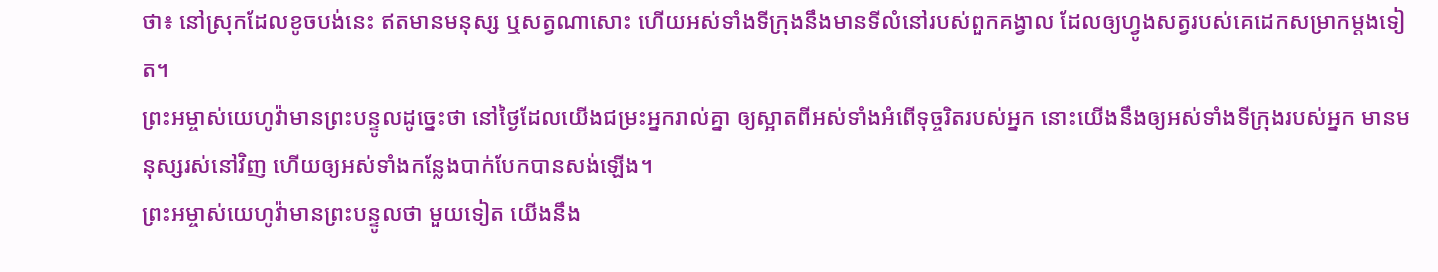ថា៖ នៅស្រុកដែលខូចបង់នេះ ឥតមានមនុស្ស ឬសត្វណាសោះ ហើយអស់ទាំងទីក្រុងនឹងមានទីលំនៅរបស់ពួកគង្វាល ដែលឲ្យហ្វូងសត្វរបស់គេដេកសម្រាកម្តងទៀត។
ព្រះអម្ចាស់យេហូវ៉ាមានព្រះបន្ទូលដូច្នេះថា នៅថ្ងៃដែលយើងជម្រះអ្នករាល់គ្នា ឲ្យស្អាតពីអស់ទាំងអំពើទុច្ចរិតរបស់អ្នក នោះយើងនឹងឲ្យអស់ទាំងទីក្រុងរបស់អ្នក មានមនុស្សរស់នៅវិញ ហើយឲ្យអស់ទាំងកន្លែងបាក់បែកបានសង់ឡើង។
ព្រះអម្ចាស់យេហូវ៉ាមានព្រះបន្ទូលថា មួយទៀត យើងនឹង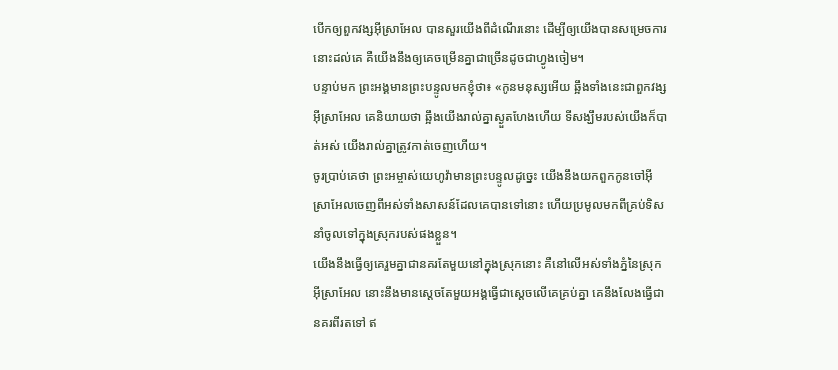បើកឲ្យពួកវង្សអ៊ីស្រាអែល បានសួរយើងពីដំណើរនោះ ដើម្បីឲ្យយើងបានសម្រេចការនោះដល់គេ គឺយើងនឹងឲ្យគេចម្រើនគ្នាជាច្រើនដូចជាហ្វូងចៀម។
បន្ទាប់មក ព្រះអង្គមានព្រះបន្ទូលមកខ្ញុំថា៖ «កូនមនុស្សអើយ ឆ្អឹងទាំងនេះជាពួកវង្សអ៊ីស្រាអែល គេនិយាយថា ឆ្អឹងយើងរាល់គ្នាស្ងួតហែងហើយ ទីសង្ឃឹមរបស់យើងក៏បាត់អស់ យើងរាល់គ្នាត្រូវកាត់ចេញហើយ។
ចូរប្រាប់គេថា ព្រះអម្ចាស់យេហូវ៉ាមានព្រះបន្ទូលដូច្នេះ យើងនឹងយកពួកកូនចៅអ៊ីស្រាអែលចេញពីអស់ទាំងសាសន៍ដែលគេបានទៅនោះ ហើយប្រមូលមកពីគ្រប់ទិស នាំចូលទៅក្នុងស្រុករបស់ផងខ្លួន។
យើងនឹងធ្វើឲ្យគេរួមគ្នាជានគរតែមួយនៅក្នុងស្រុកនោះ គឺនៅលើអស់ទាំងភ្នំនៃស្រុកអ៊ីស្រាអែល នោះនឹងមានស្តេចតែមួយអង្គធ្វើជាស្តេចលើគេគ្រប់គ្នា គេនឹងលែងធ្វើជានគរពីរតទៅ ឥ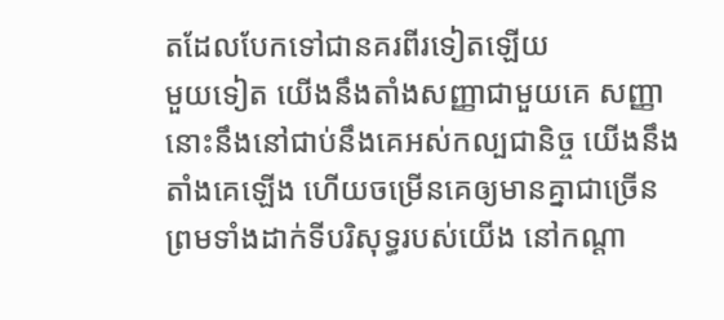តដែលបែកទៅជានគរពីរទៀតឡើយ
មួយទៀត យើងនឹងតាំងសញ្ញាជាមួយគេ សញ្ញានោះនឹងនៅជាប់នឹងគេអស់កល្បជានិច្ច យើងនឹងតាំងគេឡើង ហើយចម្រើនគេឲ្យមានគ្នាជាច្រើន ព្រមទាំងដាក់ទីបរិសុទ្ធរបស់យើង នៅកណ្ដា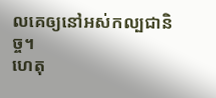លគេឲ្យនៅអស់កល្បជានិច្ច។
ហេតុ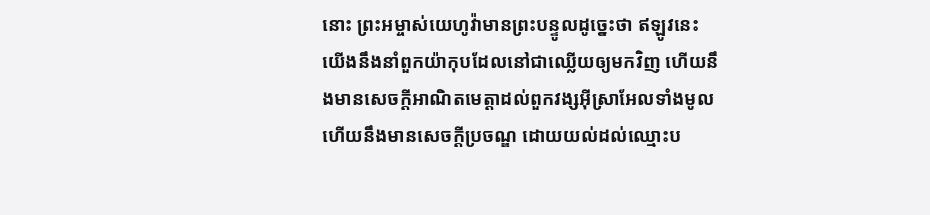នោះ ព្រះអម្ចាស់យេហូវ៉ាមានព្រះបន្ទូលដូច្នេះថា ឥឡូវនេះ យើងនឹងនាំពួកយ៉ាកុបដែលនៅជាឈ្លើយឲ្យមកវិញ ហើយនឹងមានសេចក្ដីអាណិតមេត្តាដល់ពួកវង្សអ៊ីស្រាអែលទាំងមូល ហើយនឹងមានសេចក្ដីប្រចណ្ឌ ដោយយល់ដល់ឈ្មោះប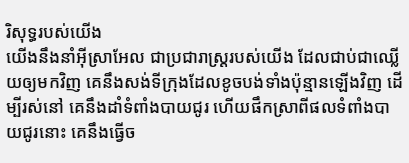រិសុទ្ធរបស់យើង
យើងនឹងនាំអ៊ីស្រាអែល ជាប្រជារាស្ត្ររបស់យើង ដែលជាប់ជាឈ្លើយឲ្យមកវិញ គេនឹងសង់ទីក្រុងដែលខូចបង់ទាំងប៉ុន្មានឡើងវិញ ដើម្បីរស់នៅ គេនឹងដាំទំពាំងបាយជូរ ហើយផឹកស្រាពីផលទំពាំងបាយជូរនោះ គេនឹងធ្វើច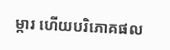ម្ការ ហើយបរិភោគផល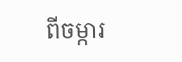ពីចម្ការ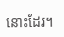នោះដែរ។